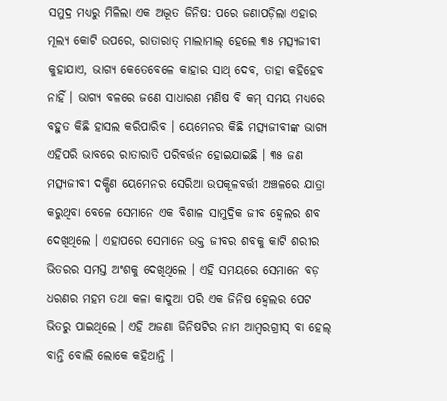ସମୁଦ୍ର ମଧ୍ୟରୁ ମିଳିଲା ଏକ ଅଦ୍ଭୂତ ଜିନିଷ: ପରେ ଜଣାପଡ଼ିଲା ଏହାର ମୂଲ୍ୟ କୋଟି ଉପରେ, ରାତାରାତ୍ ମାଲାମାଲ୍ ହେଲେ ୩୫ ମତ୍ସ୍ୟଜୀବୀ
କୁହାଯାଏ, ଭାଗ୍ୟ କେତେବେଳେ କାହାର ସାଥ୍ ଦେବ, ତାହା କହିହେବ ନାହିଁ । ଭାଗ୍ୟ ବଳରେ ଜଣେ ସାଧାରଣ ମଣିଷ ବି କମ୍ ସମୟ ମଧ୍ୟରେ ବହୁତ କିଛି ହାସଲ କରିପାରିବ । ୟେମେନର କିଛି ମତ୍ସ୍ୟଜୀବୀଙ୍କ ଭାଗ୍ୟ ଏହିପରି ଭାବରେ ରାତାରାତି ପରିବର୍ତ୍ତନ ହୋଇଯାଇଛି । ୩୫ ଜଣ ମତ୍ସ୍ୟଜୀବୀ ଦକ୍ଷିଣ ୟେମେନର ସେରିଆ ଉପକୂଳବର୍ତ୍ତୀ ଅଞ୍ଚଳରେ ଯାତ୍ରା କରୁଥିବା ବେଳେ ସେମାନେ ଏକ ବିଶାଳ ସାମୁଦ୍ରିକ ଜୀବ ହ୍ୱେଲର ଶବ ଦେଖିଥିଲେ । ଏହାପରେ ସେମାନେ ଉକ୍ତ ଜୀବର ଶବକୁ କାଟି ଶରୀର ଭିତରର ସମସ୍ତ ଅଂଶକୁ ଦେଖିଥିଲେ । ଏହି ସମୟରେ ସେମାନେ ବଡ଼ ଧରଣର ମହମ ତଥା କଳା କାଦୁଆ ପରି ଏକ ଜିନିଷ ହ୍ୱେଲର ପେଟ ଭିତରୁ ପାଇଥିଲେ । ଏହି ଅଜଣା ଜିନିଷଟିର ନାମ ଆମ୍ବରଗ୍ରୀସ୍ ବା ହେଲ୍ ବାନ୍ତି ବୋଲି ଲୋକେ କହିଥାନ୍ତି ।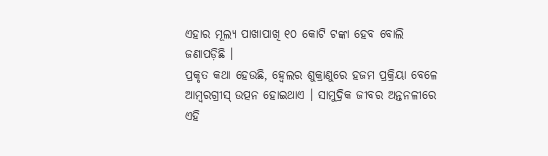ଏହାର ମୂଲ୍ୟ ପାଖାପାଖି ୧୦ କୋଟି ଟଙ୍କା ହେବ ବୋଲି ଜଣାପଡ଼ିଛି ।
ପ୍ରକୃତ କଥା ହେଉଛି, ହ୍ୱେଲର ଶୁକ୍ରାଣୁରେ ହଜମ ପ୍ରକ୍ରିୟା ବେଳେ ଆମ୍ବରଗ୍ରୀସ୍ ଉତ୍ପନ ହୋଇଥାଏ । ସାମୁଦ୍ରିକ ଜୀବର ଅନ୍ତନଳୀରେ ଏହି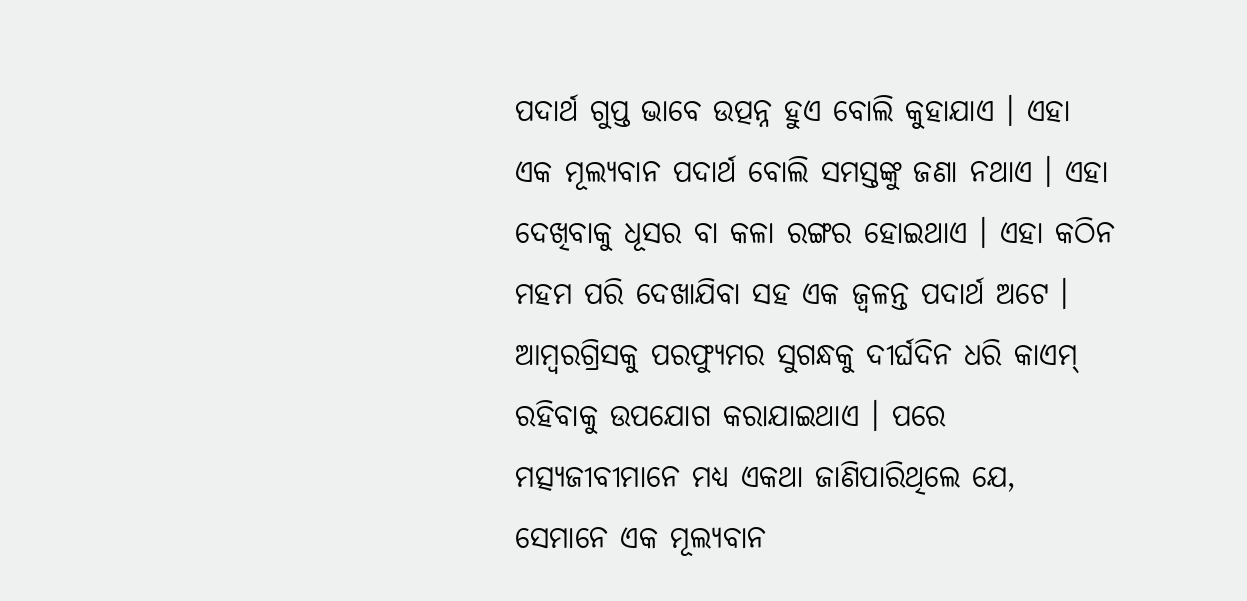ପଦାର୍ଥ ଗୁପ୍ତ ଭାବେ ଉତ୍ପନ୍ନ ହୁଏ ବୋଲି କୁହାଯାଏ । ଏହା ଏକ ମୂଲ୍ୟବାନ ପଦାର୍ଥ ବୋଲି ସମସ୍ତଙ୍କୁ ଜଣା ନଥାଏ । ଏହା ଦେଖିବାକୁ ଧୂସର ବା କଳା ରଙ୍ଗର ହୋଇଥାଏ । ଏହା କଠିନ ମହମ ପରି ଦେଖାଯିବା ସହ ଏକ ଜ୍ୱଳନ୍ତ ପଦାର୍ଥ ଅଟେ । ଆମ୍ବରଗ୍ରିସକୁ ପରଫ୍ୟୁମର ସୁଗନ୍ଧକୁ ଦୀର୍ଘଦିନ ଧରି କାଏମ୍ ରହିବାକୁ ଉପଯୋଗ କରାଯାଇଥାଏ । ପରେ ମତ୍ସ୍ୟଜୀବୀମାନେ ମଧ୍ୟ ଏକଥା ଜାଣିପାରିଥିଲେ ଯେ, ସେମାନେ ଏକ ମୂଲ୍ୟବାନ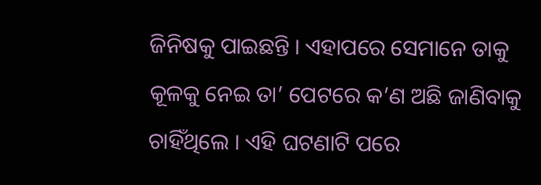ଜିନିଷକୁ ପାଇଛନ୍ତି । ଏହାପରେ ସେମାନେ ତାକୁ କୂଳକୁ ନେଇ ତା’ ପେଟରେ କ’ଣ ଅଛି ଜାଣିବାକୁ ଚାହିଁଥିଲେ । ଏହି ଘଟଣାଟି ପରେ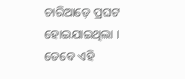ଚାରିଆଡ଼େ ପ୍ରଘଟ ହୋଇଯାଇଥିଲା । ତେବେ ଏହି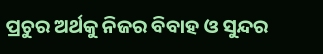ପ୍ରଚୁର ଅର୍ଥକୁ ନିଜର ବିବାହ ଓ ସୁନ୍ଦର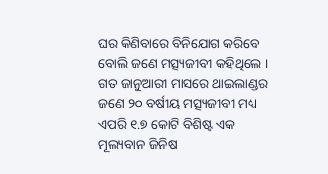ଘର କିଣିବାରେ ବିନିଯୋଗ କରିବେ ବୋଲି ଜଣେ ମତ୍ସ୍ୟଜୀବୀ କହିଥିଲେ । ଗତ ଜାନୁଆରୀ ମାସରେ ଥାଇଲାଣ୍ଡର ଜଣେ ୨୦ ବର୍ଷୀୟ ମତ୍ସ୍ୟଜୀବୀ ମଧ୍ୟ ଏପରି ୧.୭ କୋଟି ବିଶିଷ୍ଟ ଏକ ମୂଲ୍ୟବାନ ଜିନିଷ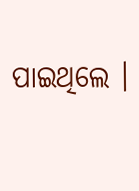ପାଇଥିଲେ ।